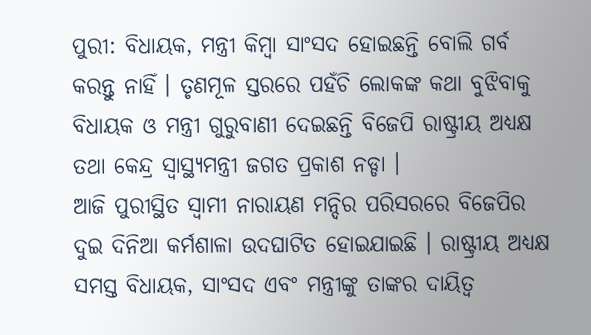ପୁରୀ: ବିଧାୟକ, ମନ୍ତ୍ରୀ କିମ୍ବା ସାଂସଦ ହୋଇଛନ୍ତି ବୋଲି ଗର୍ବ କରନ୍ତୁ ନାହିଁ । ତୃଣମୂଳ ସ୍ତରରେ ପହଁଚି ଲୋକଙ୍କ କଥା ବୁଝିବାକୁ ବିଧାୟକ ଓ ମନ୍ତ୍ରୀ ଗୁରୁବାଣୀ ଦେଇଛନ୍ତି ବିଜେପି ରାଷ୍ଟ୍ରୀୟ ଅଧ୍ୟକ୍ଷ ତଥା କେନ୍ଦ୍ର ସ୍ୱାସ୍ଥ୍ୟମନ୍ତ୍ରୀ ଜଗତ ପ୍ରକାଶ ନଡ୍ଡା ।
ଆଜି ପୁରୀସ୍ଥିତ ସ୍ୱାମୀ ନାରାୟଣ ମନ୍ଦିର ପରିସରରେ ବିଜେପିର ଦୁଇ ଦିନିଆ କର୍ମଶାଳା ଉଦଘାଟିତ ହୋଇଯାଇଛି । ରାଷ୍ଟ୍ରୀୟ ଅଧ୍ୟକ୍ଷ ସମସ୍ତ ବିଧାୟକ, ସାଂସଦ ଏବଂ ମନ୍ତ୍ରୀଙ୍କୁ ତାଙ୍କର ଦାୟିତ୍ୱ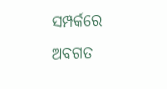ସମ୍ପର୍କରେ ଅବଗତ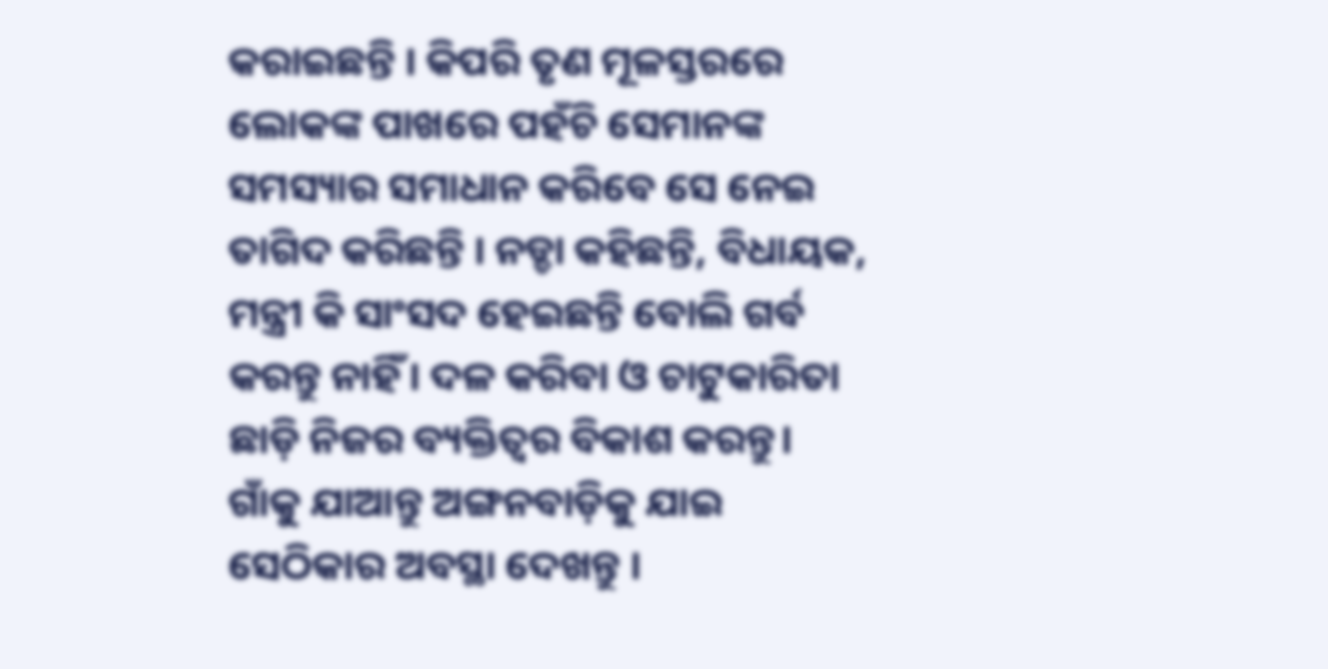କରାଇଛନ୍ତି । କିପରି ତୃଣ ମୂଳସ୍ତରରେ ଲୋକଙ୍କ ପାଖରେ ପହଁଚି ସେମାନଙ୍କ ସମସ୍ୟାର ସମାଧାନ କରିବେ ସେ ନେଇ ତାଗିଦ କରିଛନ୍ତି । ନଡ୍ଡା କହିଛନ୍ତି, ବିଧାୟକ, ମନ୍ତ୍ରୀ କି ସାଂସଦ ହେଇଛନ୍ତି ବୋଲି ଗର୍ବ କରନ୍ତୁ ନାହିଁ। ଦଳ କରିବା ଓ ଚାଟୁକାରିତା ଛାଡ଼ି ନିଜର ବ୍ୟକ୍ତିତ୍ଵର ବିକାଶ କରନ୍ତୁ। ଗାଁକୁ ଯାଆନ୍ତୁ ଅଙ୍ଗନବାଡ଼ିକୁ ଯାଇ ସେଠିକାର ଅବସ୍ଥା ଦେଖନ୍ତୁ ।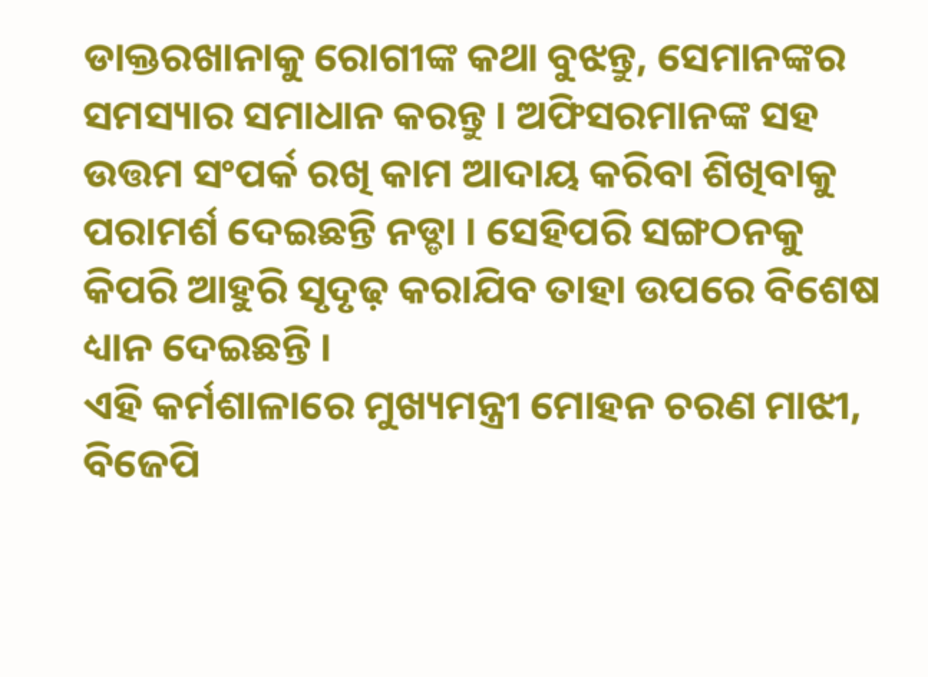ଡାକ୍ତରଖାନାକୁ ରୋଗୀଙ୍କ କଥା ବୁଝନ୍ତୁ, ସେମାନଙ୍କର ସମସ୍ୟାର ସମାଧାନ କରନ୍ତୁ । ଅଫିସରମାନଙ୍କ ସହ ଉତ୍ତମ ସଂପର୍କ ରଖି କାମ ଆଦାୟ କରିବା ଶିଖିବାକୁ ପରାମର୍ଶ ଦେଇଛନ୍ତି ନଡ୍ଡା । ସେହିପରି ସଙ୍ଗଠନକୁ କିପରି ଆହୁରି ସୃଦୃଢ଼ କରାଯିବ ତାହା ଉପରେ ବିଶେଷ ଧ୍ୟାନ ଦେଇଛନ୍ତି ।
ଏହି କର୍ମଶାଳାରେ ମୁଖ୍ୟମନ୍ତ୍ରୀ ମୋହନ ଚରଣ ମାଝୀ, ବିଜେପି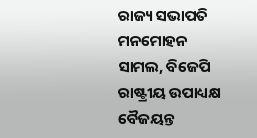ରାଜ୍ୟ ସଭାପତି ମନମୋହନ ସାମଲ, ବିଜେପି ରାଷ୍ଟ୍ରୀୟ ଉପାଧ୍ୟକ୍ଷ ବୈଜୟନ୍ତ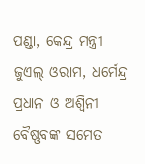ପଣ୍ଡା, କେନ୍ଦ୍ର ମନ୍ତ୍ରୀ ଜୁଏଲ୍ ଓରାମ, ଧର୍ମେନ୍ଦ୍ର ପ୍ରଧାନ ଓ ଅଶ୍ଵିନୀ ବୈଷ୍ଣବଙ୍କ ସମେତ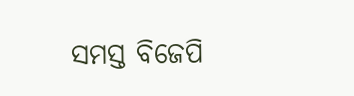ସମସ୍ତ ବିଜେପି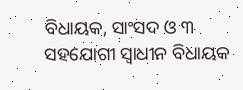ବିଧାୟକ, ସାଂସଦ ଓ ୩ ସହଯୋଗୀ ସ୍ଵାଧୀନ ବିଧାୟକ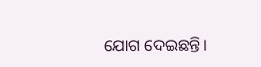ଯୋଗ ଦେଇଛନ୍ତି।